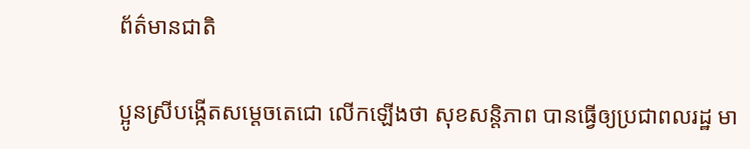ព័ត៌មានជាតិ

ប្អូនស្រីបង្កើតសម្តេចតេជោ លើកឡើងថា សុខសន្តិភាព បានធ្វើឲ្យប្រជាពលរដ្ឋ មា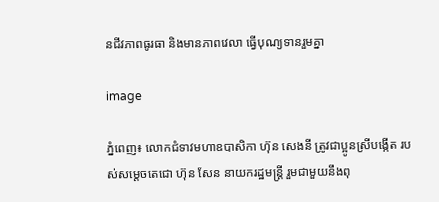នជីវភាពធូរធា និងមានភាពវេលា ធ្វើបុណ្យទានរួមគ្នា

image

ភ្នំពេញ៖ លោកជំទាវមហាឧបាសិកា ហ៊ុន សេងនី ត្រូវជាប្អូនស្រីបង្កើត របស់សម្តេចតេជោ ហ៊ុន សែន នាយករដ្ឋមន្ត្រី រួមជាមួយនឹងពុ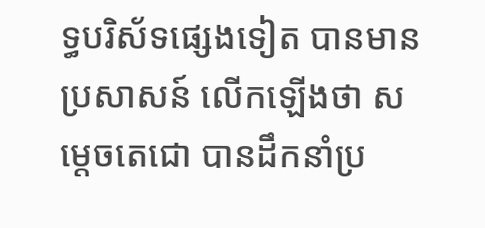ទ្ធបរិស័ទផ្សេងទៀត បានមានប្រសាសន៍ លើកឡើងថា សម្តេចតេជោ បានដឹកនាំប្រ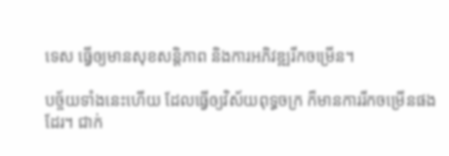ទេស ធ្វើឲ្យមានសុខសន្តិភាព និងការអភិវឌ្ឍរីកចម្រើន។

បច្ច័យទាំងនេះហើយ ដែលធ្វើឲ្យវិស័យពុទ្ធចក្រ ក៏មានការរីកចម្រើនផងដែរ។ ជាក់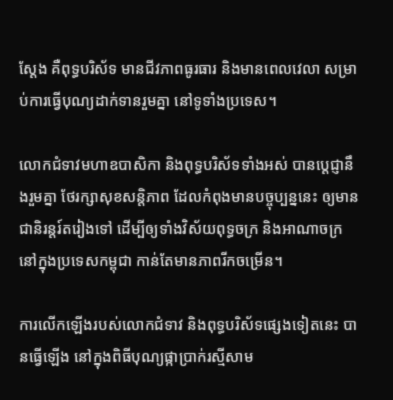ស្តែង គឺពុទ្ធបរិស័ទ មានជីវភាពធូរធារ និងមានពេលវេលា សម្រាប់ការធ្វើបុណ្យដាក់ទានរួមគ្នា នៅទូទាំងប្រទេស។

លោកជំទាវមហាឧបាសិកា និងពុទ្ធបរិស័ទទាំងអស់ បានប្តេជ្ញានឹងរួមគ្នា ថែរក្សាសុខសន្តិភាព ដែលកំពុងមានបច្ចុប្បន្ននេះ ឲ្យមានជានិរន្តរ៍តរៀងទៅ ដើម្បីឲ្យទាំងវិស័យពុទ្ធចក្រ និងអាណាចក្រ នៅក្នុងប្រទេសកម្ពុជា កាន់តែមានភាពរីកចម្រើន។

ការលើកឡើងរបស់លោកជំទាវ និងពុទ្ធបរិស័ទផ្សេងទៀតនេះ បានធ្វើឡើង នៅក្នុងពិធីបុណ្យផ្កាប្រាក់រស្មីសាម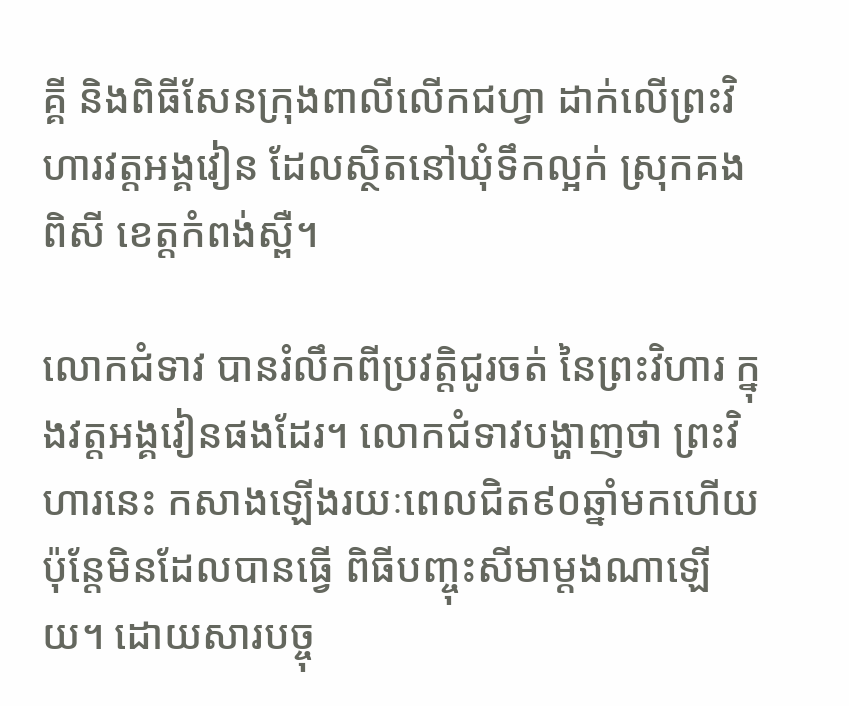គ្គី និងពិធីសែនក្រុងពាលីលើកជហ្វា ដាក់លើព្រះវិហារវត្តអង្គវៀន ដែលស្ថិតនៅឃុំទឹកល្អក់ ស្រុកគងពិសី ខេត្តកំពង់ស្ពឺ។

លោកជំទាវ បានរំលឹកពីប្រវត្តិជូរចត់ នៃព្រះវិហារ ក្នុងវត្តអង្គវៀនផងដែរ។ លោកជំទាវបង្ហាញថា ព្រះវិហារនេះ កសាងឡើងរយៈពេលជិត៩០ឆ្នាំមកហើយ ប៉ុន្តែមិនដែលបានធ្វើ ពិធីបញ្ចុះសីមាម្តងណាឡើយ។ ដោយសារបច្ចុ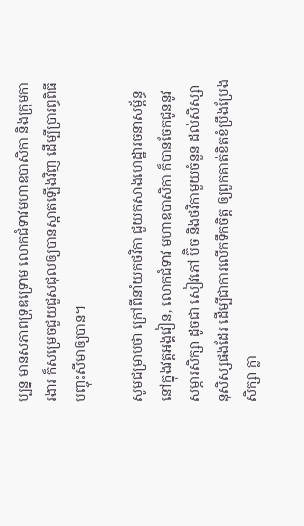ប្បន្ន មានសភាពទ្រុឌទ្រោម លោកជំទាវមហាឧបាសិកា និងក្រុមការងារ ក៏សម្រេចជួយជួសជុលឲ្យបានស្អាតឡើងវិញ ដើម្បីប្រារព្ធពិធីបញ្ចុះសីមាឲ្យបាន។

សូមជម្រាបថា ក្រៅពីនាំយកថវិកា ជួយកសាងហេដ្ឋារចនាសម្ព័ន្ធ នៅក្នុងវត្តអង្គវៀន, លោកជំទាវ មហាឧបាសិកា ក៏បានចែកជូននូវសម្ភារសិក្សា ដូចជា សៀវភៅ ប៊ិច និងថវិកាមួយចំនួន ដល់សិស្សានុសិស្សផងដែរ ដើម្បីជាការលើកទឹកចិត្ត ឲ្យពួកគាត់ខិតខំប្រឹងប្រែងសិក្សា ក្លា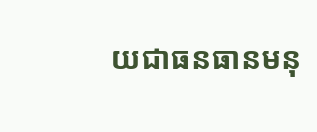យជាធនធានមនុ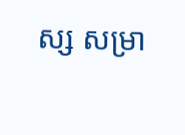ស្ស សម្រា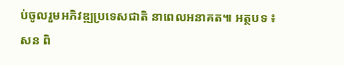ប់ចូលរួមអភិវឌ្ឍប្រទេសជាតិ នាពេលអនាគត៕ អត្ថបទ ៖ សន ពិ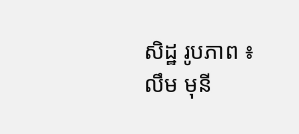សិដ្ឋ រូបភាព ៖ លឹម មុនី